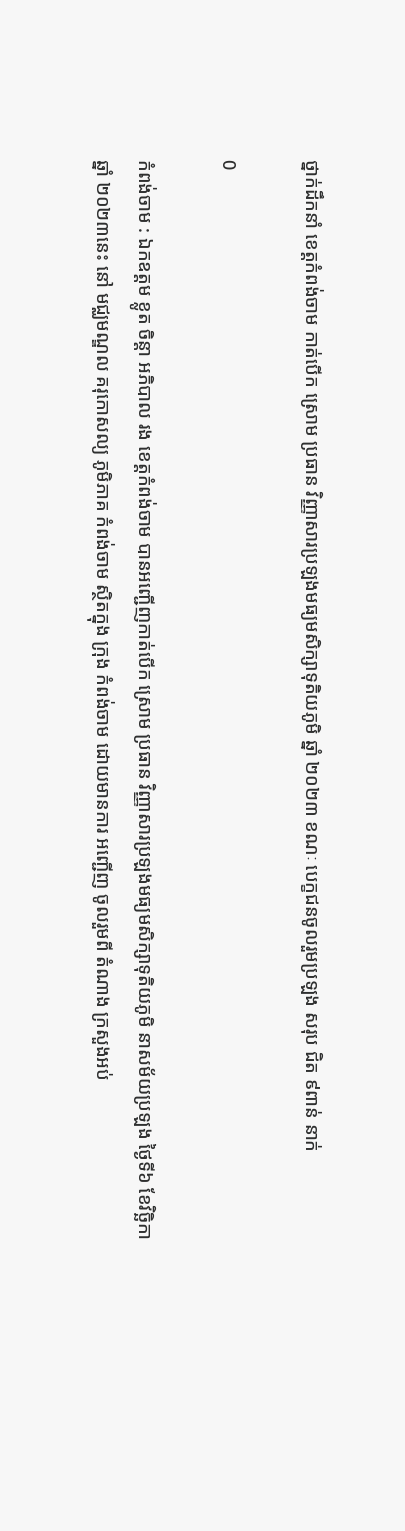ថ្នាក់ដឹកនាំ ខេត្តកំពង់ចាម កាត់បេីក ស្រោម ប្រធាន វិញ្ញាសារប្រឡងមធ្យមសិក្សាទុតិយភូមិ ឆ្នាំ ២០២៣ ខណៈ បេក្ខជនចូលរួមប្រឡង សរុប ជិត ៩ពាន់ នាក់

0

កំពង់ចាម : ឯកឧត្តម ខ្លូត ចិន្ដា អភិបាល រង ខេត្តកំពង់ចាម បានអញ្ជើញកាត់បើក ស្រោម ប្រធាន វិញ្ញាសារប្រឡងមធ្យមសិក្សាទុតិយភូមិ នាសម័យប្រឡង ថ្ងៃទី៦ ខែវិច្ឆិកា ឆ្នាំ ២០២៣នេះ នៅ មជ្ឈមណ្ឌល គរុកោសល្យ ភូមិភាគ កំពង់ចាម ស្ថិតក្នុង ក្រុង កំពង់ចាម ដោយមានការ អញ្ជើញ ចូលរួមពី តំណាង ក្រសួងអប់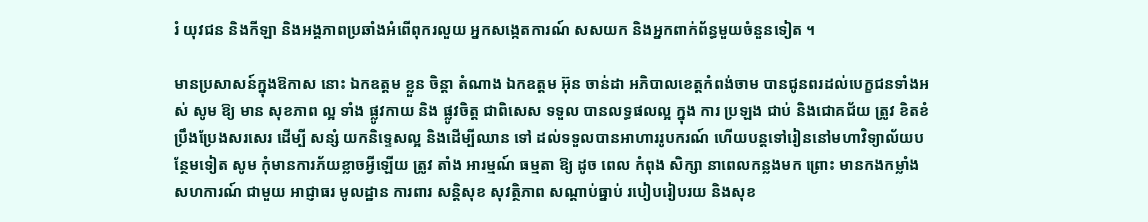រំ យុវជន និងកីឡា និងអង្គភាពប្រឆាំងអំពើពុករលួយ អ្នកសង្កេតការណ៍ សសយក និងអ្នកពាក់ព័ន្ធមួយចំនួនទៀត ។

មានប្រសាសន៍ក្នុងឱកាស នោះ ឯកឧត្ដម ខ្លួន ចិន្ដា តំណាង ឯកឧត្តម អ៊ុន ចាន់ដា អភិបាលខេត្តកំពង់ចាម បានជូនពរដល់បេក្ខជនទាំងអស់ សូម ឱ្យ មាន សុខភាព ល្អ ទាំង ផ្លូវកាយ និង ផ្លូវចិត្ត ជាពិសេស ទទួល បានលទ្ធផលល្អ ក្នុង ការ ប្រឡង ជាប់ និងជោគជ័យ ត្រូវ ខិតខំប្រឹងប្រែងសរសេរ ដើម្បី សន្សំ យកនិទ្ទេសល្អ និងដើម្បីឈាន ទៅ ដល់ទទួលបានអាហាររូបករណ៍ ហេីយបន្តទៅរៀននៅមហាវិទ្យាល័យបន្ថែមទៀត សូម កុំមានការភ័យខ្លាចអ្វីឡើយ ត្រូវ តាំង អារម្មណ៍ ធម្មតា ឱ្យ ដូច ពេល កំពុង សិក្សា នាពេលកន្លងមក ព្រោះ មានកងកម្លាំង សហការណ៍ ជាមួយ អាជ្ញាធរ មូលដ្ឋាន ការពារ សន្តិសុខ សុវត្ថិភាព សណ្តាប់ធ្នាប់ របៀបរៀបរយ និងសុខ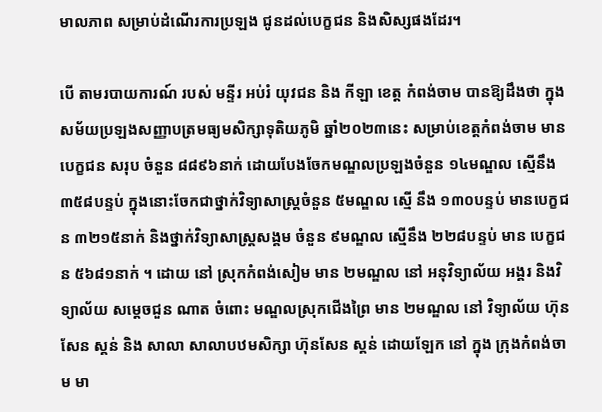មាលភាព សម្រាប់ដំណើរការប្រឡង ជូនដល់បេក្ខជន និងសិស្សផងដែរ។

បេី តាមរបាយការណ៍ របស់ មន្ទីរ អប់រំ យុវជន និង កីឡា ខេត្ត កំពង់ចាម បានឱ្យដឹងថា ក្នុងសម័យប្រឡងសញ្ញាបត្រមធ្យមសិក្សាទុតិយភូមិ ឆ្នាំ២០២៣នេះ សម្រាប់ខេត្តកំពង់ចាម មាន បេក្ខជន សរុប ចំនួន ៨៨៩៦នាក់ ដោយបែងចែកមណ្ឌលប្រឡងចំនួន ១៤មណ្ឌល ស្មើនឹង ៣៥៨បន្ទប់ ក្នុងនោះចែកជាថ្នាក់វិទ្យាសាស្ត្រចំនួន ៥មណ្ឌល ស្មើ នឹង ១៣០បន្ទប់ មានបេក្ខជន ៣២១៥នាក់ និងថ្នាក់វិទ្យាសាស្ត្រសង្គម ចំនួន ៩មណ្ឌល ស្មើនឹង ២២៨បន្ទប់ មាន បេក្ខជន ៥៦៨១នាក់ ។ ដោយ នៅ ស្រុកកំពង់សៀម មាន ២មណ្ឌល នៅ អនុវិទ្យាល័យ អង្គរ និងវិទ្យាល័យ សម្តេចជួន ណាត ចំពោះ មណ្ឌលស្រុកជេីងព្រៃ មាន ២មណ្ឌល នៅ វិទ្យាល័យ ហ៊ុនសែន ស្គន់ និង សាលា សាលាបឋមសិក្សា ហ៊ុនសែន ស្គន់ ដោយឡែក នៅ ក្នុង ក្រុងកំពង់ចាម មា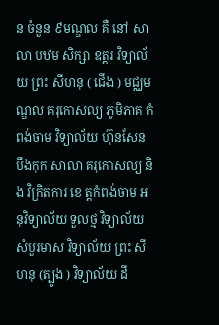ន ចំនួន ៩មណ្ឌល គឺ នៅ សាលា បឋម សិក្សា ឧត្តរ វិទ្យាល័យ ព្រះ សីហនុ ( ជេីង ) មជ្ឈមណ្ឌល គរុកោសល្យ ភូមិភាគ កំពង់ចាម វិទ្យាល័យ ហ៊ុនសែន បឹងកុក សាលា គរុកោសល្យ និង វិក្រិតការ ខេ ត្តកំពង់ចាម អនុវិទ្យាល័យ ទួលថ្ម វិទ្យាល័យ សំបួរមាស វិទ្យាល័យ ព្រះ សីហនុ (ត្បូង ) វិទ្យាល័យ ដី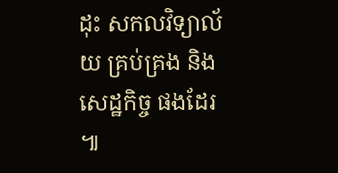ដុះ សកលវិទ្យាល័យ គ្រប់គ្រង និង សេដ្ឋកិច្ច ផងដែរ ៕